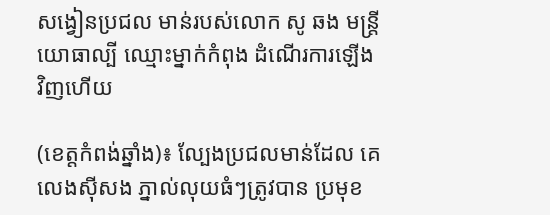សង្វៀនប្រជល មាន់របស់លោក សូ ឆង មន្ត្រីយោធាល្បី ឈ្មោះម្នាក់កំពុង ដំណើរការឡើង វិញហើយ

(ខេត្តកំពង់ឆ្នាំង)៖ ល្បែងប្រជលមាន់ដែល គេលេងស៊ីសង ភ្នាល់លុយធំៗត្រូវបាន ប្រមុខ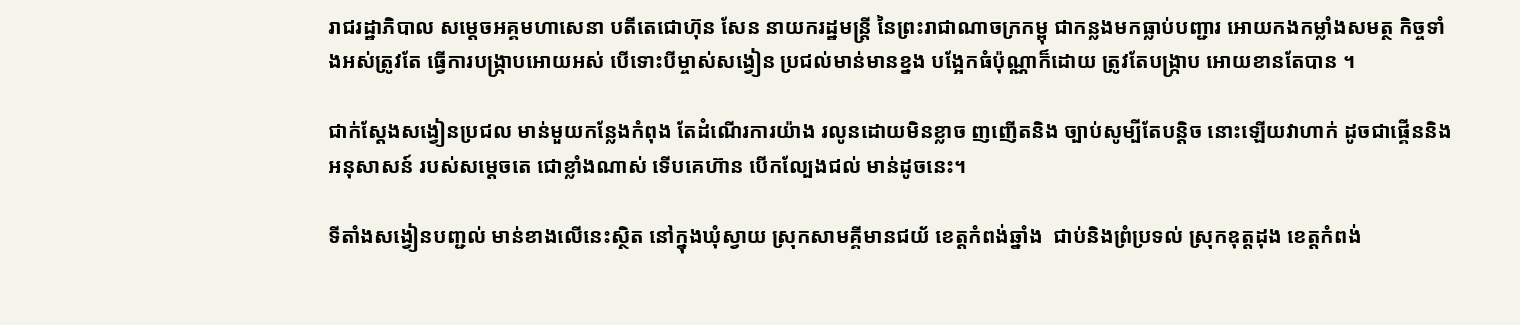រាជរដ្ឋាភិបាល សម្តេចអគ្គមហាសេនា បតីតេជោហ៊ុន សែន នាយករដ្ឋមន្ត្រី នៃព្រះរាជាណាចក្រកម្ពុ ជាកន្លងមកធ្លាប់បញ្ជារ អោយកងកម្លាំងសមត្ថ កិច្ចទាំងអស់ត្រូវតែ ធ្វើការបង្ក្រាបអោយអស់ បើទោះបីម្ចាស់សង្វៀន ប្រជល់មាន់មានខ្នង បង្អែកធំប៉ុណ្ណាក៏ដោយ ត្រូវតែបង្ក្រាប អោយខានតែបាន ។

ជាក់ស្តែងសង្វៀនប្រជល មាន់មួយកន្លែងកំពុង តែដំណើរការយ៉ាង រលូនដោយមិនខ្លាច ញញើតនិង ច្បាប់សូម្បីតែបន្តិច នោះឡើយវាហាក់ ដូចជាផ្គើននិង អនុសាសន៍ របស់សម្តេចតេ ជោខ្លាំងណាស់ ទើបគេហ៊ាន បើកល្បែងជល់ មាន់ដូចនេះ។

ទីតាំងសង្វៀនបញ្ជល់ មាន់ខាងលើនេះស្ថិត នៅក្នុងឃុំស្វាយ ស្រុកសាមគ្គីមានជយ័ ខេត្តកំពង់ឆ្នាំង  ជាប់និងព្រំប្រទល់ ស្រុកឧុត្តដុង ខេត្តកំពង់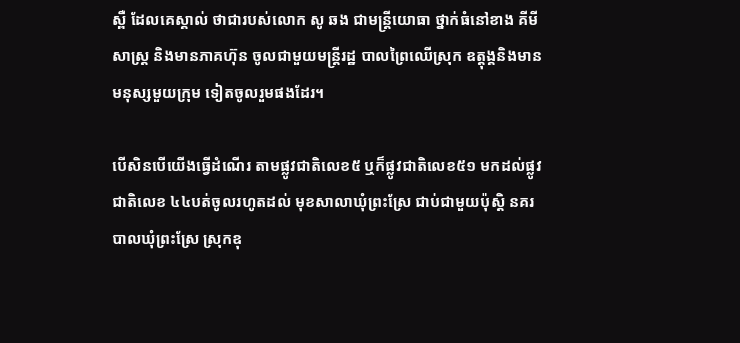ស្ពឺ ដែលគេស្គាល់ ថាជារបស់លោក សូ ឆង ជាមន្ត្រីយោធា ថ្នាក់ធំនៅខាង គីមីសាស្ត្រ និងមានភាគហ៊ុន ចូលជាមួយមន្ត្រីរដ្ឋ បាលព្រៃឈើស្រុក ឧត្តុង្គនិងមាន មនុស្សមួយក្រុម ទៀតចូលរួមផងដែរ។

បើសិនបើយើងធ្វើដំណើរ តាមផ្លូវជាតិលេខ៥ ឬក៏ផ្លូវជាតិលេខ៥១ មកដល់ផ្លូវជាតិលេខ ៤៤បត់ចូលរហូតដល់ មុខសាលាឃុំព្រះស្រែ ជាប់ជាមួយប៉ុស្តិ នគរបាលឃុំព្រះស្រែ ស្រុកឧុ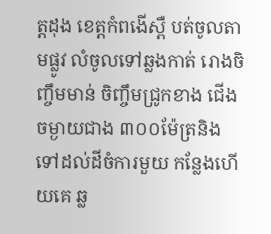ត្តដុង ខេត្តកំពងើស្ពឺ បត់ចូលតាមផ្លូវ លំចូលទៅឆ្លងកាត់ រោងចិញ្ចឹមមាន់ ចិញ្ចឹមជ្រូកខាង ជើងចម្ងាយជាង ៣០០ម៉ែត្រនិង ទៅដល់ដីចំការមួយ កន្លែងហើយគេ ឆ្ល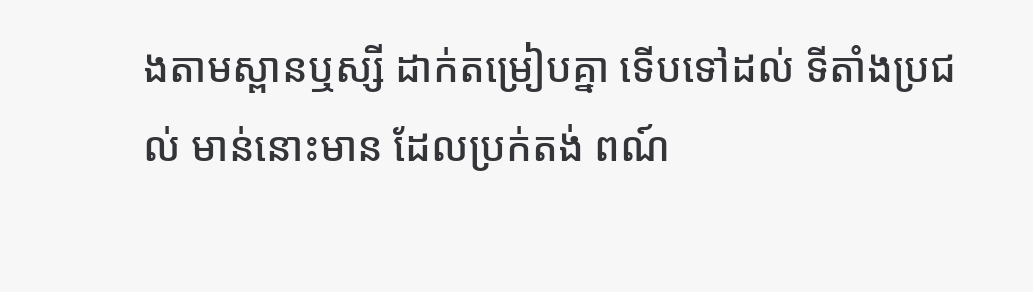ងតាមស្ពានឬស្សី ដាក់តម្រៀបគ្នា ទើបទៅដល់ ទីតាំងប្រជល់ មាន់នោះមាន ដែលប្រក់តង់ ពណ៍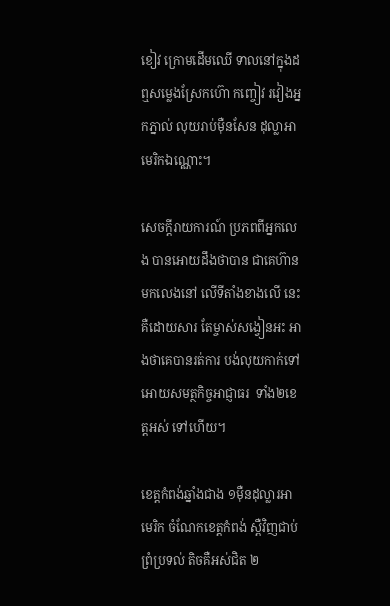ខៀវ ក្រោមដើមឈើ ទាលនៅក្នុងដ ឮសម្លេងស្រែកហ៊ោ កញ្ចៀវ រវៀងអ្នកភ្នាល់ លុយរាប់ម៉ឺនសែន ដុល្លាអាមេរិកឯណ្ណោះ។

សេចក្តីរាយការណ៍ ប្រភពពីអ្នកលេង បានអោយដឹងថាបាន ជាគេហ៊ានមកលេងនៅ លើទីតាំងខាងលើ នេះគឺដោយសារ តែម្ចាស់សង្វៀនអះ អាងថាគេបានរត់ការ បង់លុយកាក់ទៅ អោយសមត្ថកិច្ចអាជ្ញាធរ  ទាំង២ខេត្តអស់ ទៅហើយ។

ខេត្តកំពង់ឆ្នាំងជាង ១ម៉ឺនដុល្លារអាមេរិក ចំណែកខេត្តកំពង់ ស្ពឺវិញជាប់ព្រំប្រទល់ តិចគឺអស់ជិត ២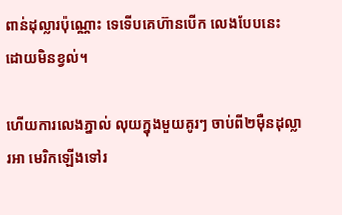ពាន់ដុល្លារប៉ុណ្ណោះ ទេទើបគេហ៊ានបើក លេងបែបនេះ ដោយមិនខ្វល់។

ហើយការលេងភ្នាល់ លុយក្នុងមួយគូរៗ ចាប់ពី២ម៉ឺនដុល្លារអា មេរិកឡើងទៅរ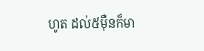ហូត ដល់៥ម៉ឺនក៏មា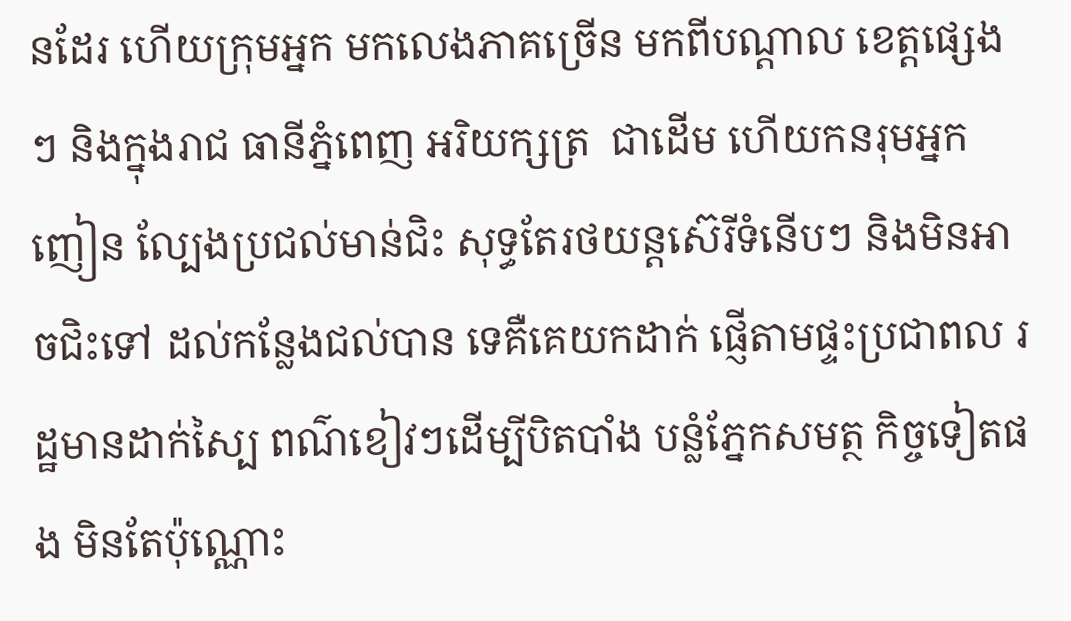នដែរ ហើយក្រុមអ្នក មកលេងភាគច្រើន មកពីបណ្តាល ខេត្តផ្សេងៗ និងក្នុងរាជ ធានីភ្នំពេញ អរិយក្សត្រ  ជាដើម ហើយកនរុមអ្នកញៀន ល្បែងប្រជល់មាន់ជិះ សុទ្ធតែរថយន្តស៊េរីទំនើបៗ និងមិនអាចជិះទៅ ដល់កន្លែងជល់បាន ទេគឺគេយកដាក់ ផ្ញើតាមផ្ទះប្រជាពល រដ្ឋមានដាក់ស្បៃ ពណ៌ខៀវៗដើម្បីបិតបាំង បន្លំភ្នែកសមត្ថ កិច្ចទៀតផង មិនតែប៉ុណ្ណោះ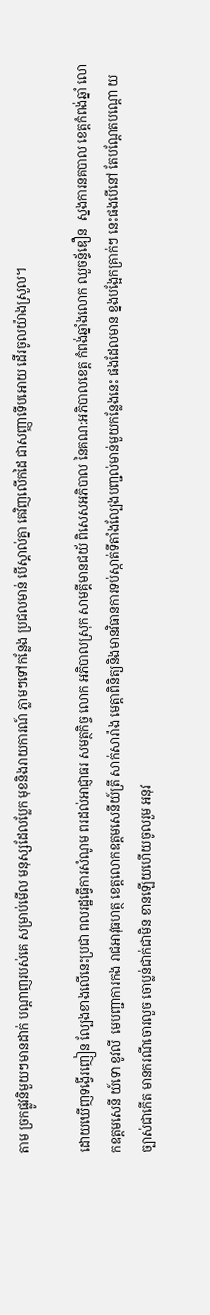តាម ច្រកផ្លូវនិមួយៗមានដាក់ បណ្តាញរបស់គេ សម្រាប់មើល មនុស្សដែលប្លែក មុខនិងរាយការណ៍ ភ្លាមៗទៅកន្លែង ប្រជលមាន់ បើស្គាល់គ្នា គេវិញលើកដៃ ជាសញ្ញាទើបអោយ ដើរចូលយ៉ាងស្រួល។

ដោយឃើញទង្វើរញៀន ល្បែងខាងលើនេះប្រជា ពលរដ្ឋធ្វើការសំណូម ពរដល់អាជ្ញាធរ សមត្ថកិច្ច លោក អភិបាលស្រុក សាមគ្គីមានជយ័ ពិសេសអភិបាល នៃគណ:អភិបាលខេត្ត កំពង់ឆ្នាំងលោក ឈួចន្ទ័ឌឿន  ស្នងការនគបាល ខេត្តកំពង់ឆ្នាំ លោកឧត្តមសេនី យ៍ទោ ខូវលី  មេបញ្ជាការកង រាជអាវុធហត្ថ ខេត្តលោកឧត្តមសេនីយ៍ត្រី សាក់សារ៉ាង មេត្តាពិនិត្យនិងមានវិធានការទប់ស្កាត់ទីតាំងល្បែងបញ្ជល់មាន់មួយកន្លែងនេះ ផងដែលមាន ខ្នងបង្អែកគ្រាក់ៗ នេះផងបើនៅ តែបណ្តែតបណ្តោ យច្បាស់ជាកើត មានករណីចោរលួច ចោប្លន់ជាក់ជាមិន ខានឡើយហើយចូលរួម អនុវ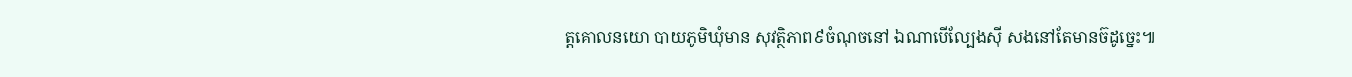ត្តគោលនយោ បាយភូមិឃុំមាន សុវត្ថិភាព៩ចំណុចនៅ ឯណាបើល្បែងស៊ី សងនៅតែមានច៊ដូច្នេះ៕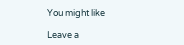You might like

Leave a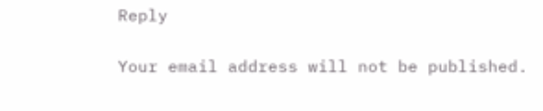Reply

Your email address will not be published.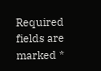Required fields are marked *